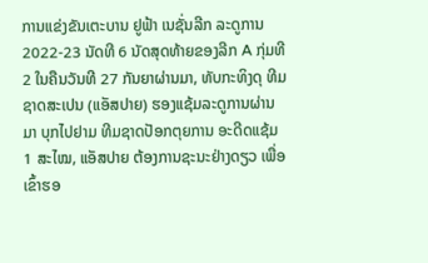ການແຂ່ງຂັນເຕະບານ ຢູຟ້າ ເນຊັ່ນລີກ ລະດູການ 2022-23 ນັດທີ 6 ນັດສຸດທ້າຍຂອງລີກ A ກຸ່ມທີ 2 ໃນຄືນວັນທີ 27 ກັນຍາຜ່ານມາ, ທັບກະທິງດຸ ທີມຊາດສະເປນ (ແອັສປາຍ) ຮອງແຊ້ມລະດູການຜ່ານມາ ບຸກໄປຢາມ ທີມຊາດປັອກຕຸຍການ ອະດີດແຊ້ມ 1 ສະໄໝ, ແອັສປາຍ ຕ້ອງການຊະນະຢ່າງດຽວ ເພື່ອເຂົ້າຮອ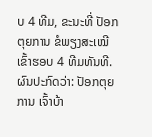ບ 4 ທີມ, ຂະນະທີ່ ປັອກຕຸຍການ ຂໍພຽງສະເໝີ ເຂົ້າຮອບ 4 ທີມທັນທີ.
ຜົນປະກົດວ່າ: ປັອກຕຸຍການ ເຈົ້າບ້າ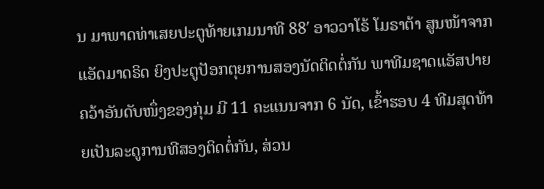ນ ມາພາດທ່າເສຍປະຕູທ້າຍເກມນາທີ 88′ ອາວວາໂຣ້ ໂມຣາຕ້າ ສູນໜ້າຈາກ ແອັດມາດຣິດ ຍິງປະຕູປັອກຕຸຍການສອງນັດຕິດຕໍ່ກັນ ພາທີມຊາດແອັສປາຍ ຄວ້າອັນດັບໜຶ່ງຂອງກຸ່ມ ມີ 11 ຄະແນນຈາກ 6 ນັດ, ເຂົ້າຮອບ 4 ທີມສຸດທ້າຍເປັນລະດູການທີສອງຕິດຕໍ່ກັນ, ສ່ວນ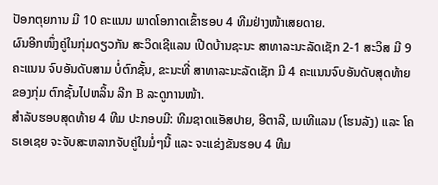ປັອກຕຸຍການ ມີ 10 ຄະແນນ ພາດໂອກາດເຂົ້າຮອບ 4 ທີມຢ່າງໜ້າເສຍດາຍ.
ຜົນອີກໜຶ່ງຄູ່ໃນກຸ່ມດຽວກັນ ສະວິດເຊີແລນ ເປີດບ້ານຊະນະ ສາທາລະນະລັດເຊັກ 2-1 ສະວິສ ມີ 9 ຄະແນນ ຈົບອັນດັບສາມ ບໍ່ຕົກຊັ້ນ, ຂະນະທີ່ ສາທາລະນະລັດເຊັກ ມີ 4 ຄະແນນຈົບອັນດັບສຸດທ້າຍຂອງກຸ່ມ ຕົກຊັ້ນໄປຫລິ້ນ ລີກ B ລະດູການໜ້າ.
ສຳລັບຮອບສຸດທ້າຍ 4 ທີມ ປະກອບມີ: ທີມຊາດແອັສປາຍ, ອີຕາລີ, ເນເທີແລນ (ໂຮນລັງ) ແລະ ໂຄຣເອເຊຍ ຈະຈັບສະຫລາກຈັບຄູ່ໃນມໍ່ໆນີ້ ແລະ ຈະແຂ່ງຂັນຮອບ 4 ທີມ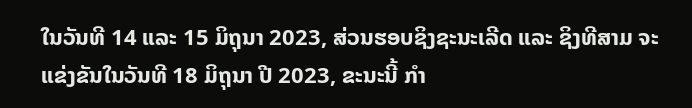ໃນວັນທີ 14 ແລະ 15 ມິຖຸນາ 2023, ສ່ວນຮອບຊິງຊະນະເລີດ ແລະ ຊິງທີສາມ ຈະແຂ່ງຂັນໃນວັນທີ 18 ມິຖຸນາ ປີ 2023, ຂະນະນີ້ ກຳ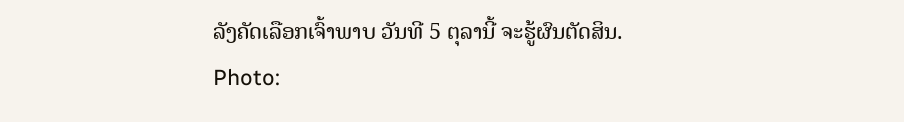ລັງຄັດເລືອກເຈົ້າພາບ ວັນທີ 5 ຕຸລານີ້ ຈະຮູ້ຜົນຕັດສິນ.
Photo: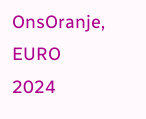OnsOranje, EURO 2024